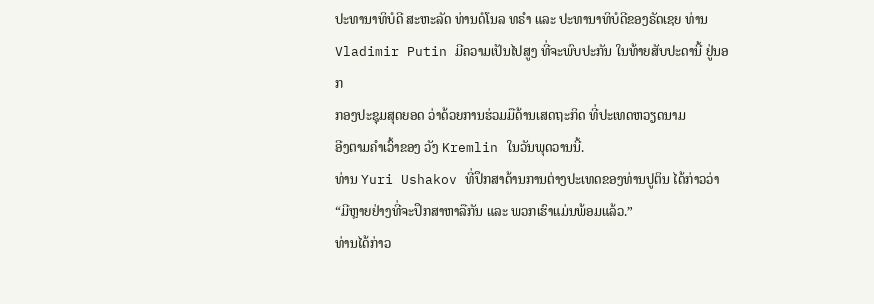ປະທານາທິບໍດີ ສະຫະລັດ ທ່ານດໍໂນລ ທຣຳ ແລະ ປະທານາທິບໍດີຂອງຣັດເຊຍ ທ່ານ
Vladimir Putin ມີຄວາມເປັນໄປສູງ ທີ່ຈະພົບປະກັນ ໃນທ້າຍສັບປະດານີ້ ຢູ່ນອກ
ກອງປະຊຸມສຸດຍອດ ວ່າດ້ວຍການຮ່ວມມືດ້ານເສດຖະກິດ ທີ່ປະເທດຫວຽດນາມ
ອີງຕາມຄຳເວົ້າຂອງ ວັງ Kremlin ໃນວັນພຸດວານນີ້.
ທ່ານ Yuri Ushakov ທີ່ປຶກສາດ້ານການຕ່າງປະເທດຂອງທ່ານປູຕິນ ໄດ້ກ່າວວ່າ
“ມີຫຼາຍຢ່າງທີ່ຈະປຶກສາຫາລືກັນ ແລະ ພວກເຮົາແມ່ນພ້ອມແລ້ວ.”
ທ່ານໄດ້ກ່າວ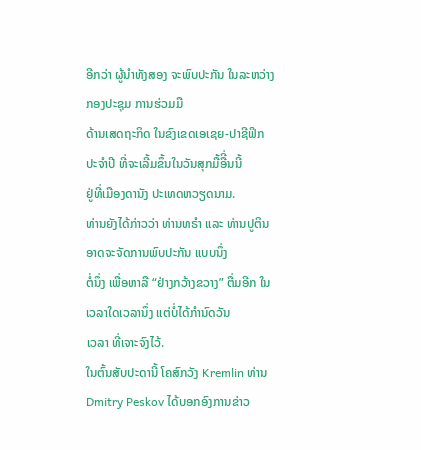ອີກວ່າ ຜູ້ນຳທັງສອງ ຈະພົບປະກັນ ໃນລະຫວ່າງ ກອງປະຊຸມ ການຮ່ວມມື
ດ້ານເສດຖະກິດ ໃນຂົງເຂດເອເຊຍ-ປາຊີຟິກ ປະຈຳປີ ທີ່ຈະເລີ້ມຂຶ້ນໃນວັນສຸກມື້ອືີ່ນນີ້
ຢູ່ທີ່ເມືອງດານັງ ປະເທດຫວຽດນາມ.
ທ່ານຍັງໄດ້ກ່າວວ່າ ທ່ານທຣຳ ແລະ ທ່ານປູຕິນ ອາດຈະຈັດການພົບປະກັນ ແບບນຶ່ງ
ຕໍ່ນຶ່ງ ເພື່ອຫາລື “ຢ່າງກວ້າງຂວາງ” ຕື່ມອີກ ໃນເວລາໃດເວລານຶ່ງ ແຕ່ບໍ່ໄດ້ກຳນົດວັນ
ເວລາ ທີ່ເຈາະຈົງໄວ້.
ໃນຕົ້ນສັບປະດານີ້ ໂຄສົກວັງ Kremlin ທ່ານ Dmitry Peskov ໄດ້ບອກອົງການຂ່າວ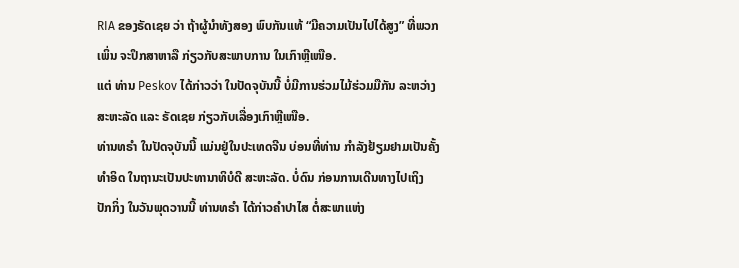RIA ຂອງຣັດເຊຍ ວ່າ ຖ້າຜູ້ນຳທັງສອງ ພົບກັນແທ້ “ມີຄວາມເປັນໄປໄດ້ສູງ” ທີ່ພວກ
ເພິ່ນ ຈະປຶກສາຫາລື ກ່ຽວກັບສະພາບການ ໃນເກົາຫຼີເໜືອ.
ແຕ່ ທ່ານ Peskov ໄດ້ກ່າວວ່າ ໃນປັດຈຸບັນນີ້ ບໍ່ມີການຮ່ວມໄມ້ຮ່ວມມືກັນ ລະຫວ່າງ
ສະຫະລັດ ແລະ ຣັດເຊຍ ກ່ຽວກັບເລື່ອງເກົາຫຼີເໜືອ.
ທ່ານທຣຳ ໃນປັດຈຸບັນນີ້ ແມ່ນຢູ່ໃນປະເທດຈີນ ບ່ອນທີ່ທ່ານ ກຳລັງຢ້ຽມຢາມເປັນຄັ້ງ
ທຳອິດ ໃນຖານະເປັນປະທານາທິບໍດີ ສະຫະລັດ. ບໍ່ດົນ ກ່ອນການເດີນທາງໄປເຖິງ
ປັກກິ່ງ ໃນວັນພຸດວານນີ້ ທ່ານທຣຳ ໄດ້ກ່າວຄຳປາໄສ ຕໍ່ສະພາແຫ່ງ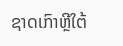ຊາດເກົາຫຼີໃຕ້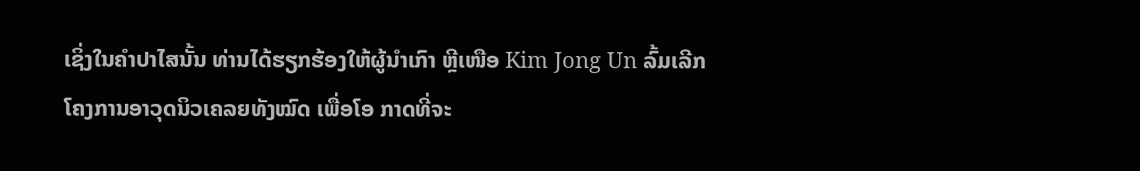ເຊິ່ງໃນຄຳປາໄສນັ້ນ ທ່ານໄດ້ຮຽກຮ້ອງໃຫ້ຜູ້ນຳເກົາ ຫຼີເໜືອ Kim Jong Un ລົ້ມເລີກ
ໂຄງການອາວຸດນິວເຄລຍທັງໝົດ ເພື່ອໂອ ກາດທີ່ຈະ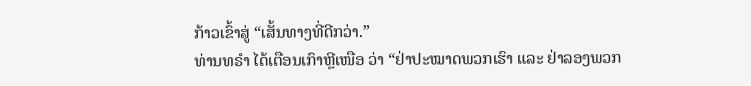ກ້າວເຂົ້າສູ່ “ເສັ້ນທາງທີ່ດີກວ່າ.”
ທ່ານທຣຳ ໄດ້ເຕືອນເກົາຫຼີເໜືອ ວ່າ “ຢ່າປະໝາດພວກເຮົາ ແລະ ຢ່າລອງພວກ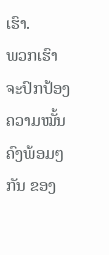ເຮົາ.
ພວກເຮົາຈະປົກປ້ອງ ຄວາມໝັ້ນຄົງພ້ອມໆກັນ ຂອງ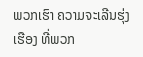ພວກເຮົາ ຄວາມຈະເລີນຮຸ່ງ
ເຮືອງ ທີ່ພວກ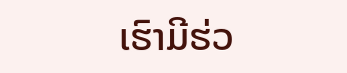ເຮົາມີຮ່ວ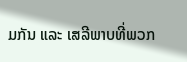ມກັນ ແລະ ເສລີພາບທີ່ພວກ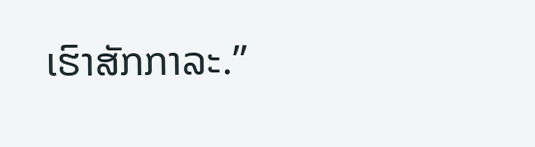ເຮົາສັກກາລະ.”